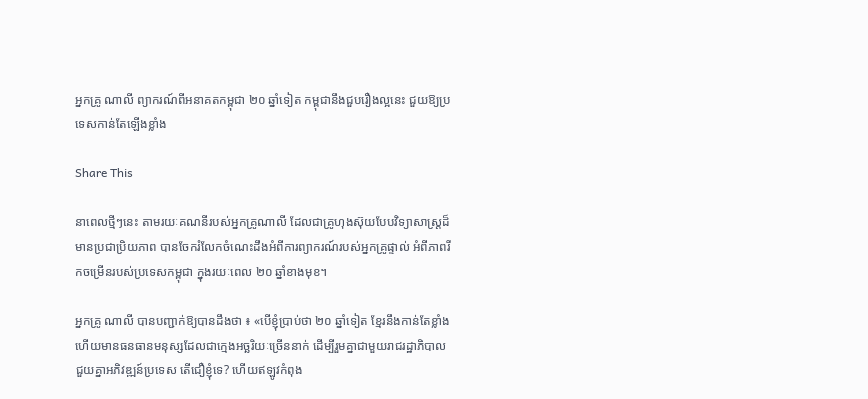អ្នកគ្រូ ណាលី ព្យាករណ៍ពីអនាគតកម្ពុជា ២០ ឆ្នាំទៀត កម្ពុជានឹងជួបរឿងល្អនេះ ជួយឱ្យប្រទេសកាន់តែឡើងខ្លាំង

Share This

នាពេលថ្មីៗនេះ តាមរយៈគណនីរបស់អ្នកគ្រូណាលី ដែលជាគ្រូហុងស៊ុយបែបវិទ្យាសាស្ត្រដ៏មានប្រជាប្រិយភាព បានចែករំលែកចំណេះដឹងអំពីការព្យាករណ៍របស់អ្នកគ្រូផ្ទាល់ អំពីភាពរីកចម្រើនរបស់ប្រទេសកម្ពុជា ក្នុងរយៈពេល ២០ ឆ្នាំខាងមុខ។

អ្នកគ្រូ ណាលី បានបញ្ជាក់ឱ្យបានដឹងថា ៖ «បើខ្ញុំប្រាប់ថា ២០ ឆ្នាំទៀត ខ្មែរនឹងកាន់តែខ្លាំង ហើយមានធនធានមនុស្សដែលជាក្មេងអច្ឆរិយៈច្រើននាក់ ដើម្បីរួមគ្នាជាមួយរាជរដ្ឋាភិបាលជួយគ្នាអភិវឌ្ឍន៍ប្រទេស តើជឿខ្ញុំទេ? ហើយឥឡូវកំពុង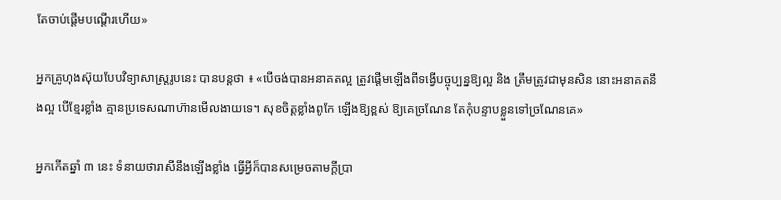តែចាប់ផ្តើមបណ្តើរហើយ»

អ្នកគ្រូហុងស៊ុយបែបវិទ្យាសាស្ត្ររូបនេះ បានបន្តថា ៖ «បើចង់បានអនាគតល្អ ត្រូវផ្តើមឡើងពីទង្វើបច្ចុប្បន្នឱ្យល្អ និង ត្រឹមត្រូវជាមុនសិន នោះអនាគតនឹងល្អ បើខ្មែរខ្លាំង គ្មានប្រទេសណាហ៊ានមើលងាយទេ។ សុខចិត្តខ្លាំងពូកែ ឡើងឱ្យខ្ពស់ ឱ្យគេច្រណែន តែកុំបន្ទាបខ្លួនទៅច្រណែនគេ»

អ្នកកើតឆ្នាំ ៣ នេះ ទំនាយថារាសីនឹងឡើងខ្លាំង ធ្វើអ្វីក៏បានសម្រេចតាមក្ដីប្រា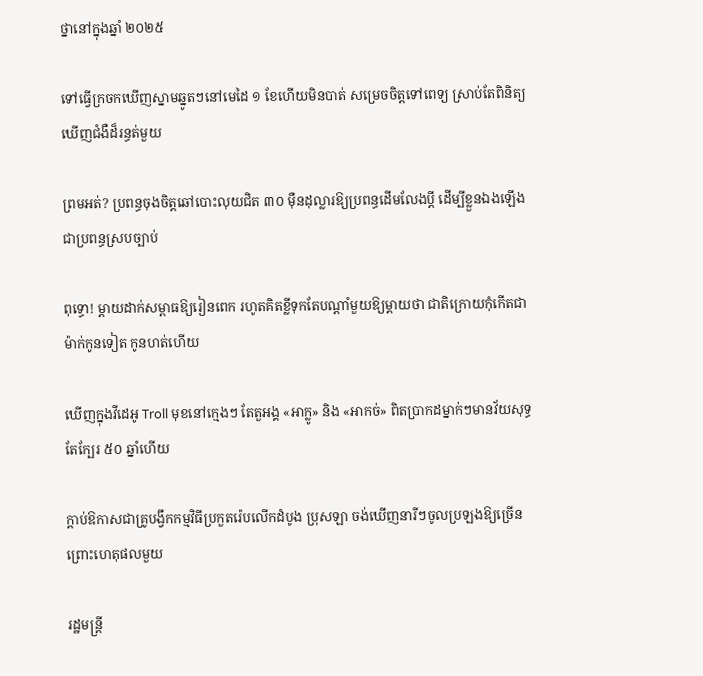ថ្នានៅក្នុងឆ្នាំ ២០២៥

ទៅធ្វើក្រចកឃើញស្នាមឆ្នូតៗនៅមេដៃ ១ ខែហើយមិនបាត់ សម្រេចចិត្តទៅពេទ្យ ស្រាប់តែពិនិត្យឃើញជំងឺដ៏រន្ធត់មួយ

ព្រមអត់? ប្រពន្ធចុងចិត្តឆៅបោះលុយជិត ៣០ ម៉ឺនដុល្លារឱ្យប្រពន្ធដើមលែងប្តី ដើម្បីខ្លួនឯងឡើងជាប្រពន្ធស្របច្បាប់

ពុទ្ធោ! ម្ដាយដាក់សម្ពាធឱ្យរៀនពេក រហូតគិតខ្លីទុកតែបណ្ដាំមួយឱ្យម្តាយថា ជាតិក្រោយកុំកើតជាម៉ាក់កូនទៀត កូនហត់ហើយ

ឃើញក្នុងវីដេអូ Troll មុខនៅក្មេងៗ តែតួអង្គ «អាក្លូ» និង «អាកច់» ពិតប្រាកដម្នាក់ៗមានវ័យសុទ្ធតែក្បែរ ៥០ ឆ្នាំហើយ

ក្ដាប់ឱកាសជាគ្រូបង្វឹកកម្មវិធីប្រកួតរ៉េបលើកដំបូង ប្រុសឡា ចង់ឃើញនារីៗចូលប្រឡងឱ្យច្រើន ព្រោះហេតុផលមួយ

រដ្ឋមន្ត្រី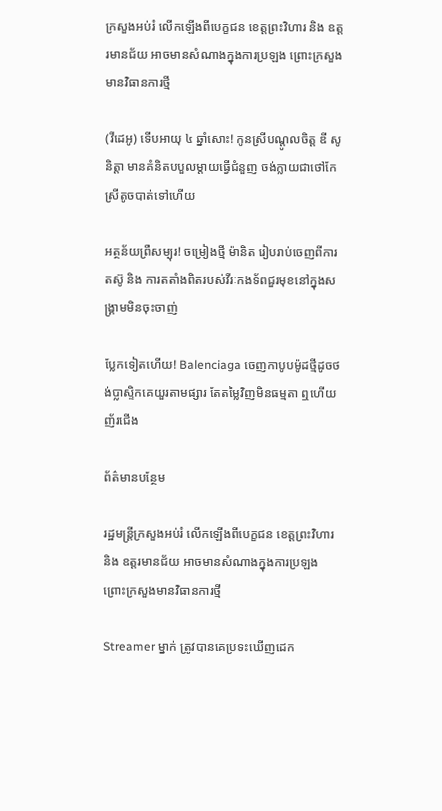ក្រសួងអប់រំ លើកឡើងពីបេក្ខជន ខេត្តព្រះវិហារ និង ឧត្តរមានជ័យ អាចមានសំណាងក្នុងការប្រឡង ព្រោះក្រសួងមានវិធានការថ្មី

(វីដេអូ) ទើបអាយុ ៤ ឆ្នាំសោះ! កូនស្រីបណ្ដូលចិត្ត ឌី សូនិត្តា មានគំនិតបបួលម្ដាយធ្វើជំនួញ ចង់ក្លាយជាថៅកែស្រីតូចបាត់ទៅហើយ

អត្ថន័យព្រឺសម្បុរ! ចម្រៀងថ្មី ម៉ានិត រៀបរាប់ចេញពីការតស៊ូ និង ការតតាំងពិតរបស់វីរៈកងទ័ពជួរមុខនៅក្នុងសង្រ្គាមមិនចុះចាញ់

ប្លែកទៀតហើយ! Balenciaga ចេញកាបូបម៉ូដថ្មីដូចថង់ប្លាស្ទិកគេយួរតាមផ្សារ តែតម្លៃវិញមិនធម្មតា ឮហើយញ័រជើង

ព័ត៌មានបន្ថែម

រដ្ឋមន្ត្រីក្រសួងអប់រំ លើកឡើងពីបេក្ខជន ខេត្តព្រះវិហារ និង ឧត្តរមានជ័យ អាចមានសំណាងក្នុងការប្រឡង ព្រោះក្រសួងមានវិធានការថ្មី

Streamer ម្នាក់ ត្រូវបានគេប្រទះឃើញដេក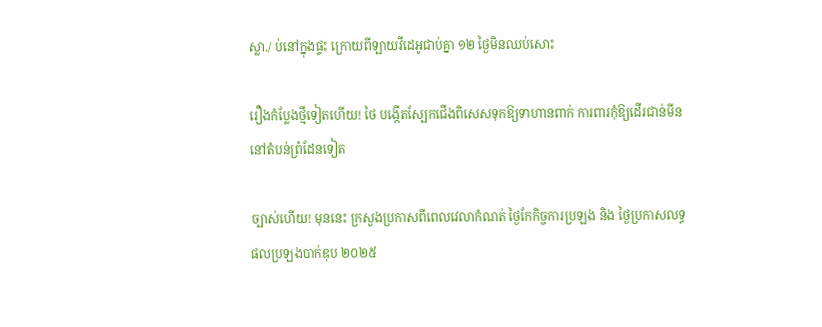ស្លា./ ប់នៅក្នុងផ្ទះ ក្រោយពីឡាយវីដេអូជាប់គ្នា ១២ ថ្ងៃមិនឈប់សោះ

រឿងកំប្លែងថ្មីទៀតហើយ! ថៃ បង្កើតស្បែកជើងពិសេសទុកឱ្យទាហានពាក់ ការពារកុំឱ្យដើរជាន់មីននៅតំបន់ព្រំដែនទៀត

ច្បាស់ហើយ! មុននេះ ក្រសួងប្រកាសពីពេលវេលាកំណត់ ថ្ងៃកែកិច្ចការប្រឡង និង ថ្ងៃប្រកាសលទ្ធផលប្រឡងបាក់ឌុប ២០២៥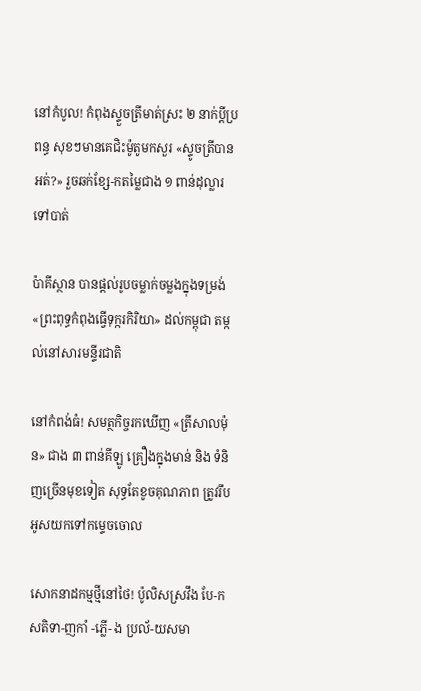នៅកំបូល! កំពុងស្ទួចត្រីមាត់ស្រះ ២ នាក់ប្ដីប្រពន្ធ សុខៗមានគេជិះម៉ូតូមកសួរ «ស្ទូចត្រីបានអត់?» រួចឆក់ខ្សែ-កតម្លៃជាង ១ ពាន់ដុល្លារទៅបាត់

ប៉ាគីស្ថាន បានផ្តល់រូបចម្លាក់ចម្លងក្នុងទម្រង់ «ព្រះពុទ្ធកំពុងធ្វើទុក្ករកិរិយា» ដល់កម្ពុជា តម្កល់នៅសារមន្ទីរជាតិ

នៅកំពង់ធំ! សមត្ថកិច្ចរកឃើញ «ត្រីសាលម៉ុន» ជាង ៣ ពាន់គីឡូ គ្រឿងក្នុងមាន់ និង ទំនិញច្រើនមុខទៀត សុទ្ធតែខូចគុណភាព ត្រូវរឹបអូសយកទៅកម្ទេចចោល

សោកនាដកម្មថ្មីនៅថៃ! ប៉ូលិសស្រវឹង បែ-កសតិទា-ញកាំ -ភ្លើ- ង ប្រល័-យសមា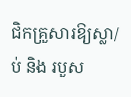ជិកគ្រួសារឱ្យស្លា/ប់ និង របួស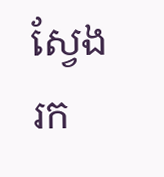ស្វែងរក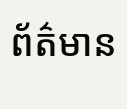ព័ត៌មាន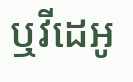ឬវីដេអូ